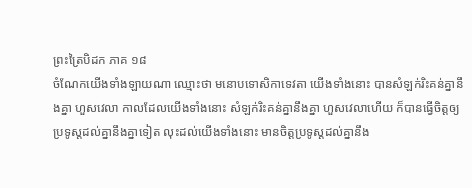ព្រះត្រៃបិដក ភាគ ១៨
ចំណែកយើងទាំងឡាយណា ឈ្មោះថា មនោបទោសិកាទេវតា យើងទាំងនោះ បានសំឡក់រិះគន់គ្នានឹងគ្នា ហួសវេលា កាលដែលយើងទាំងនោះ សំឡក់រិះគន់គ្នានឹងគ្នា ហួសវេលាហើយ ក៏បានធ្វើចិត្តឲ្យប្រទូស្តដល់គ្នានឹងគ្នាទៀត លុះដល់យើងទាំងនោះ មានចិត្តប្រទូស្តដល់គ្នានឹង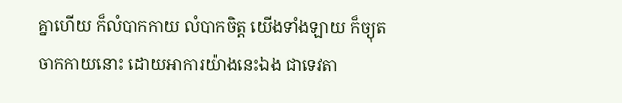គ្នាហើយ ក៏លំបាកកាយ លំបាកចិត្ត យើងទាំងឡាយ ក៏ច្យុតចាកកាយនោះ ដោយអាការយ៉ាងនេះឯង ជាទេវតា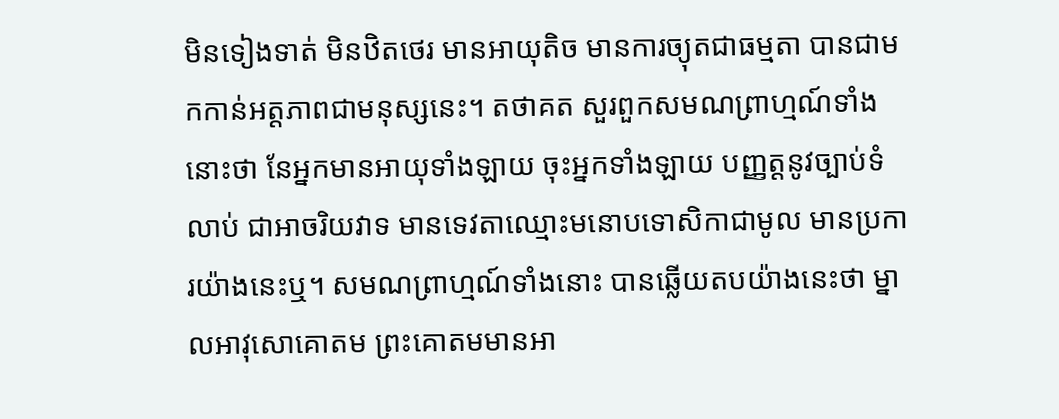មិនទៀងទាត់ មិនឋិតថេរ មានអាយុតិច មានការច្យុតជាធម្មតា បានជាមកកាន់អត្តភាពជាមនុស្សនេះ។ តថាគត សួរពួកសមណព្រាហ្មណ៍ទាំងនោះថា នែអ្នកមានអាយុទាំងឡាយ ចុះអ្នកទាំងឡាយ បញ្ញត្តនូវច្បាប់ទំលាប់ ជាអាចរិយវាទ មានទេវតាឈ្មោះមនោបទោសិកាជាមូល មានប្រការយ៉ាងនេះឬ។ សមណព្រាហ្មណ៍ទាំងនោះ បានឆ្លើយតបយ៉ាងនេះថា ម្នាលអាវុសោគោតម ព្រះគោតមមានអា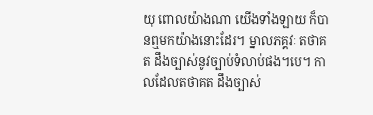យុ ពោលយ៉ាងណា យើងទាំងឡាយ ក៏បានឮមកយ៉ាងនោះដែរ។ ម្នាលភគ្គវៈ តថាគត ដឹងច្បាស់នូវច្បាប់ទំលាប់ផង។បេ។ កាលដែលតថាគត ដឹងច្បាស់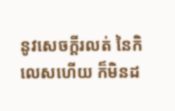នូវសេចក្តីរលត់ នៃកិលេសហើយ ក៏មិនដ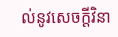ល់នូវសេចក្តីវិនា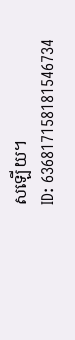សឡើយ។
ID: 636817158181546734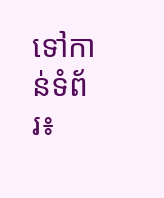ទៅកាន់ទំព័រ៖